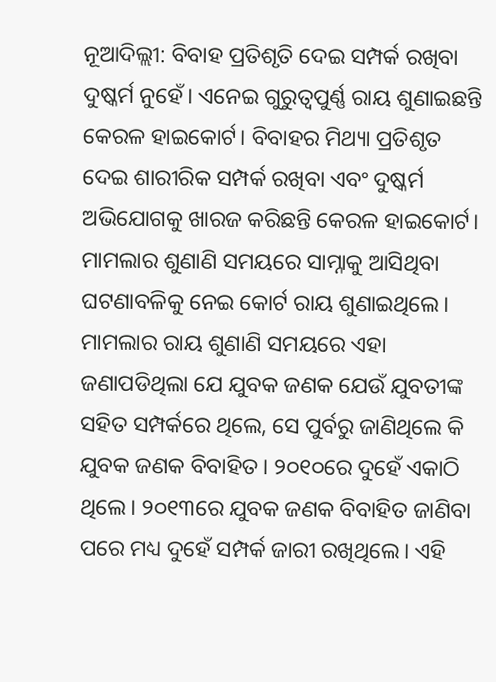ନୂଆଦିଲ୍ଲୀ: ବିବାହ ପ୍ରତିଶୃତି ଦେଇ ସମ୍ପର୍କ ରଖିବା ଦୁଷ୍କର୍ମ ନୁହେଁ। ଏନେଇ ଗୁରୁତ୍ୱପୁର୍ଣ୍ଣ ରାୟ ଶୁଣାଇଛନ୍ତି କେରଳ ହାଇକୋର୍ଟ। ବିବାହର ମିଥ୍ୟା ପ୍ରତିଶୃତ ଦେଇ ଶାରୀରିକ ସମ୍ପର୍କ ରଖିବା ଏବଂ ଦୁଷ୍କର୍ମ ଅଭିଯୋଗକୁ ଖାରଜ କରିଛନ୍ତି କେରଳ ହାଇକୋର୍ଟ। ମାମଲାର ଶୁଣାଣି ସମୟରେ ସାମ୍ନାକୁ ଆସିଥିବା ଘଟଣାବଳିକୁ ନେଇ କୋର୍ଟ ରାୟ ଶୁଣାଇଥିଲେ।
ମାମଲାର ରାୟ ଶୁଣାଣି ସମୟରେ ଏହା ଜଣାପଡିଥିଲା ଯେ ଯୁବକ ଜଣକ ଯେଉଁ ଯୁବତୀଙ୍କ ସହିତ ସମ୍ପର୍କରେ ଥିଲେ, ସେ ପୁର୍ବରୁ ଜାଣିଥିଲେ କି ଯୁବକ ଜଣକ ବିବାହିତ। ୨୦୧୦ରେ ଦୁହେଁ ଏକାଠି ଥିଲେ। ୨୦୧୩ରେ ଯୁବକ ଜଣକ ବିବାହିତ ଜାଣିବା ପରେ ମଧ୍ୟ ଦୁହେଁ ସମ୍ପର୍କ ଜାରୀ ରଖିଥିଲେ। ଏହି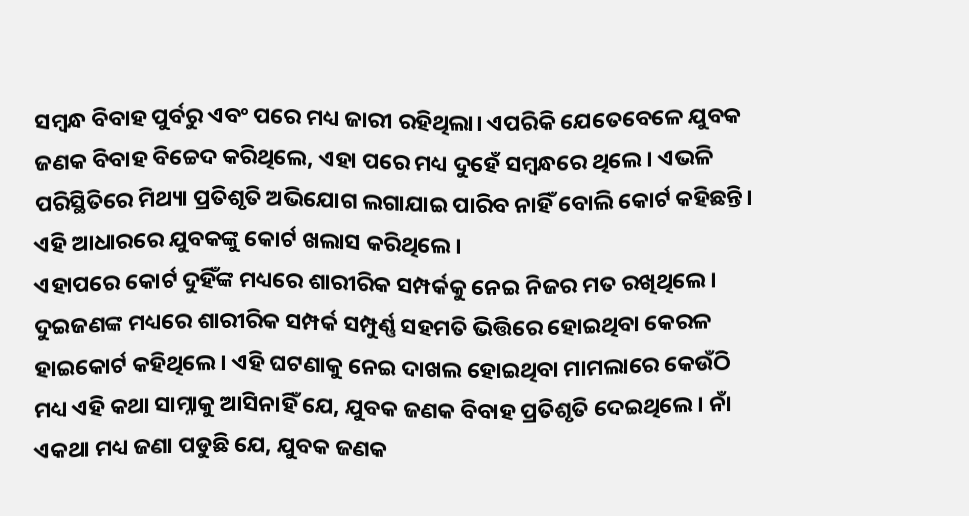ସମ୍ବନ୍ଧ ବିବାହ ପୁର୍ବରୁ ଏବଂ ପରେ ମଧ୍ୟ ଜାରୀ ରହିଥିଲା। ଏପରିକି ଯେତେବେଳେ ଯୁବକ ଜଣକ ବିବାହ ବିଚ୍ଚେଦ କରିଥିଲେ, ଏହା ପରେ ମଧ୍ୟ ଦୁହେଁ ସମ୍ବନ୍ଧରେ ଥିଲେ। ଏଭଳି ପରିସ୍ଥିତିରେ ମିଥ୍ୟା ପ୍ରତିଶୃତି ଅଭିଯୋଗ ଲଗାଯାଇ ପାରିବ ନାହିଁ ବୋଲି କୋର୍ଟ କହିଛନ୍ତି। ଏହି ଆଧାରରେ ଯୁବକଙ୍କୁ କୋର୍ଟ ଖଲାସ କରିଥିଲେ।
ଏହାପରେ କୋର୍ଟ ଦୁହିଁଙ୍କ ମଧ୍ୟରେ ଶାରୀରିକ ସମ୍ପର୍କକୁ ନେଇ ନିଜର ମତ ରଖିଥିଲେ। ଦୁଇଜଣଙ୍କ ମଧ୍ୟରେ ଶାରୀରିକ ସମ୍ପର୍କ ସମ୍ପୁର୍ଣ୍ଣ ସହମତି ଭିତ୍ତିରେ ହୋଇଥିବା କେରଳ ହାଇକୋର୍ଟ କହିଥିଲେ। ଏହି ଘଟଣାକୁ ନେଇ ଦାଖଲ ହୋଇଥିବା ମାମଲାରେ କେଉଁଠି ମଧ୍ୟ ଏହି କଥା ସାମ୍ନାକୁ ଆସିନାହିଁ ଯେ, ଯୁବକ ଜଣକ ବିବାହ ପ୍ରତିଶୃତି ଦେଇଥିଲେ। ନାଁ ଏକଥା ମଧ୍ୟ ଜଣା ପଡୁଛି ଯେ, ଯୁବକ ଜଣକ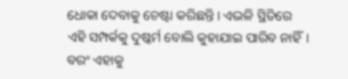ଧୋକା ଦେବାକୁ ଚେଷ୍ଟା କରିଛନ୍ତି। ଏଭଳି ସ୍ଥିତିରେ ଏହି ସମ୍ପର୍କକୁ ଦୁଷ୍କର୍ମ ବୋଲି କୁହାଯାଇ ପାରିବ ନାହିଁ। ବରଂ ଏହାକୁ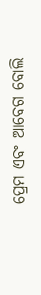ପ୍ରେମ ଏବଂ ଆବେଗ ବୋଲି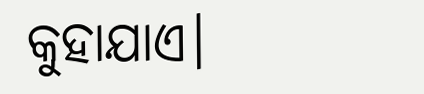କୁହାଯାଏ।